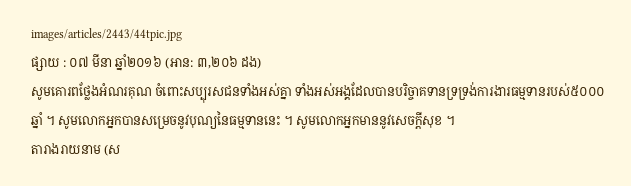images/articles/2443/44tpic.jpg
ផ្សាយ : ០៧ មីនា ឆ្នាំ២០១៦ (អាន: ៣,២០៦ ដង)
សូមគោរពថ្លែងអំណរគុណ ចំពោះសប្បុរសជនទាំងអស់គ្នា ទាំងអស់អង្គដែលបានបរិច្ចាគទានទ្រទ្រង់ការងារធម្មទានរបស់៥០០០ឆ្នាំ ។ សូមលោកអ្នកបានសម្រេចនូវបុណ្យនៃធម្មទាននេះ ។ សូមលោកអ្នកមាននូវសេចក្តីសុខ ។
តារាងរាយនាម (ស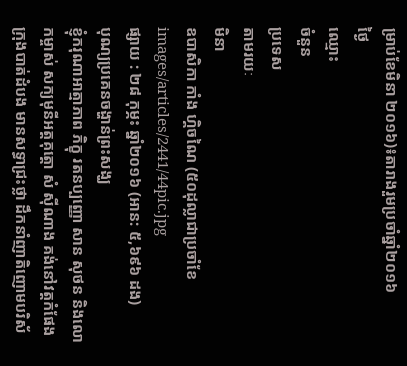ម្រាប់ខែមិនា ២០១៦)៖តារាងរួមប្រចាំឆ្នាំ២០១៦
ថ្ងៃ
ឈ្មោះ
ចំនួន
ប្រទេស
តាមរយៈ
មិនា
ឧបាសិកា កាំង ហ្គិចណៃ (៥០ដុល្លាជាប្រចាំខែ
images/articles/2441/44pic.jpg
ផ្សាយ : ២៨ កុម្ភះ ឆ្នាំ២០១៦ (អាន: ៥,៦៩៦ ដង)
បុណ្យប្រគេនចង្ហាន់ព្រះសង្ឃ
ខ្ញុំករុណាអាត្មាភាព ភិក្ខុ រតនប្បញ្ញោ សាន សុថន និងលោកម្ចាស់ សក្យមុនីអត្តគុត្តោ សំ ស៊ីណាង គង់នៅវត្តកំផែង ក្រុងបាត់ដំបង មានសទ្ធាជ្រះថ្លា ដឹកនាំញាតិញោមបរិស័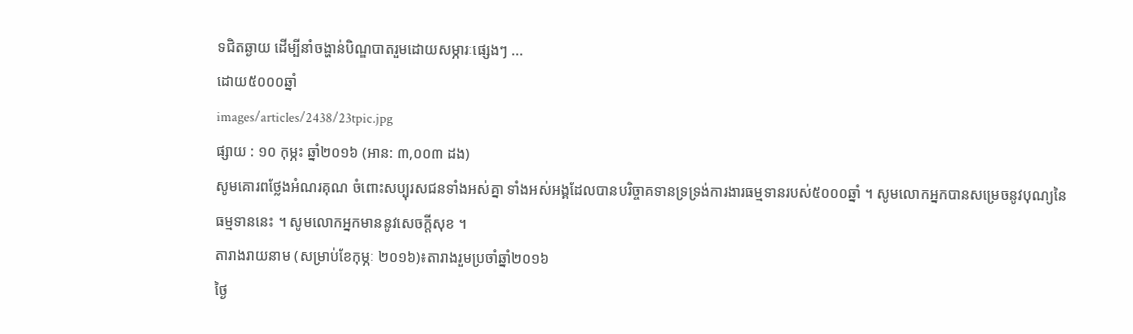ទជិតឆ្ងាយ ដើម្បីនាំចង្ហាន់បិណ្ឌបាតរួមដោយសម្ភារៈផ្សេងៗ ...
ដោយ៥០០០ឆ្នាំ
images/articles/2438/23tpic.jpg
ផ្សាយ : ១០ កុម្ភះ ឆ្នាំ២០១៦ (អាន: ៣,០០៣ ដង)
សូមគោរពថ្លែងអំណរគុណ ចំពោះសប្បុរសជនទាំងអស់គ្នា ទាំងអស់អង្គដែលបានបរិច្ចាគទានទ្រទ្រង់ការងារធម្មទានរបស់៥០០០ឆ្នាំ ។ សូមលោកអ្នកបានសម្រេចនូវបុណ្យនៃធម្មទាននេះ ។ សូមលោកអ្នកមាននូវសេចក្តីសុខ ។
តារាងរាយនាម (សម្រាប់ខែកុម្ភៈ ២០១៦)៖តារាងរួមប្រចាំឆ្នាំ២០១៦
ថ្ងៃ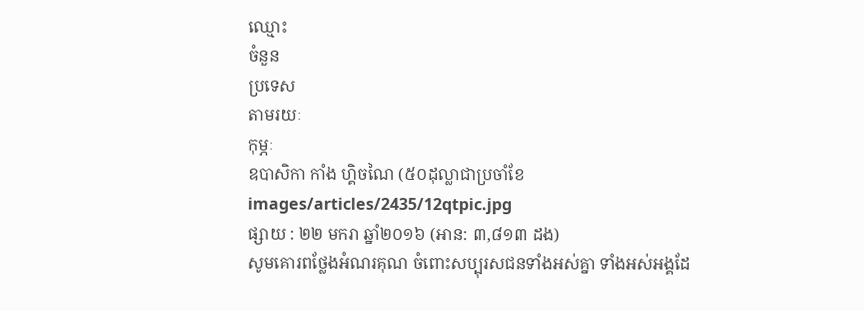ឈ្មោះ
ចំនួន
ប្រទេស
តាមរយៈ
កុម្ភៈ
ឧបាសិកា កាំង ហ្គិចណៃ (៥០ដុល្លាជាប្រចាំខែ
images/articles/2435/12qtpic.jpg
ផ្សាយ : ២២ មករា ឆ្នាំ២០១៦ (អាន: ៣,៨១៣ ដង)
សូមគោរពថ្លែងអំណរគុណ ចំពោះសប្បុរសជនទាំងអស់គ្នា ទាំងអស់អង្គដែ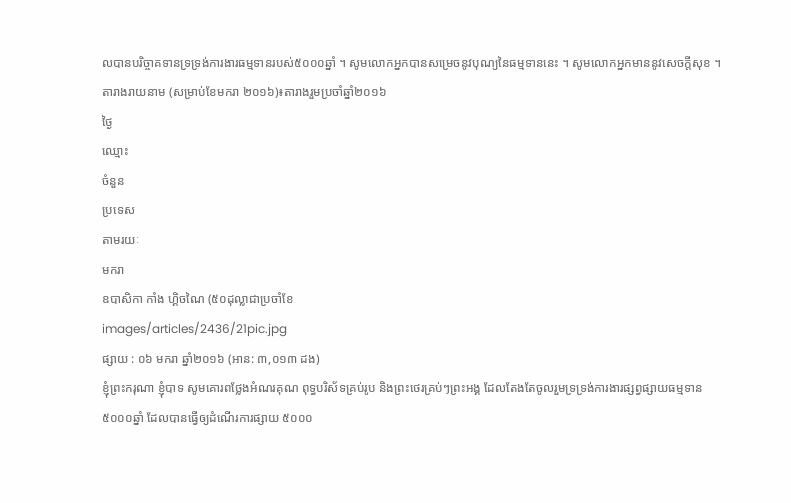លបានបរិច្ចាគទានទ្រទ្រង់ការងារធម្មទានរបស់៥០០០ឆ្នាំ ។ សូមលោកអ្នកបានសម្រេចនូវបុណ្យនៃធម្មទាននេះ ។ សូមលោកអ្នកមាននូវសេចក្តីសុខ ។
តារាងរាយនាម (សម្រាប់ខែមករា ២០១៦)៖តារាងរួមប្រចាំឆ្នាំ២០១៦
ថ្ងៃ
ឈ្មោះ
ចំនួន
ប្រទេស
តាមរយៈ
មករា
ឧបាសិកា កាំង ហ្គិចណៃ (៥០ដុល្លាជាប្រចាំខែ
images/articles/2436/21pic.jpg
ផ្សាយ : ០៦ មករា ឆ្នាំ២០១៦ (អាន: ៣,០១៣ ដង)
ខ្ញុំព្រះករុណា ខ្ញុំបាទ សូមគោរពថ្លែងអំណរគុណ ពុទ្ធបរិស័ទគ្រប់រូប និងព្រះថេរគ្រប់ៗព្រះអង្គ ដែលតែងតែចូលរួមទ្រទ្រង់ការងារផ្សព្វផ្សាយធម្មទាន ៥០០០ឆ្នាំ ដែលបានធ្វើឲ្យដំណើរការផ្សាយ ៥០០០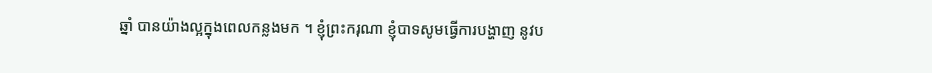ឆ្នាំ បានយ៉ាងល្អក្នុងពេលកន្លងមក ។ ខ្ញុំព្រះករុណា ខ្ញុំបាទសូមធ្វើការបង្ហាញ នូវប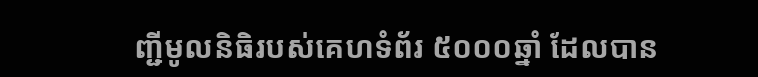ញ្ជីមូលនិធិរបស់គេហទំព័រ ៥០០០ឆ្នាំ ដែលបាន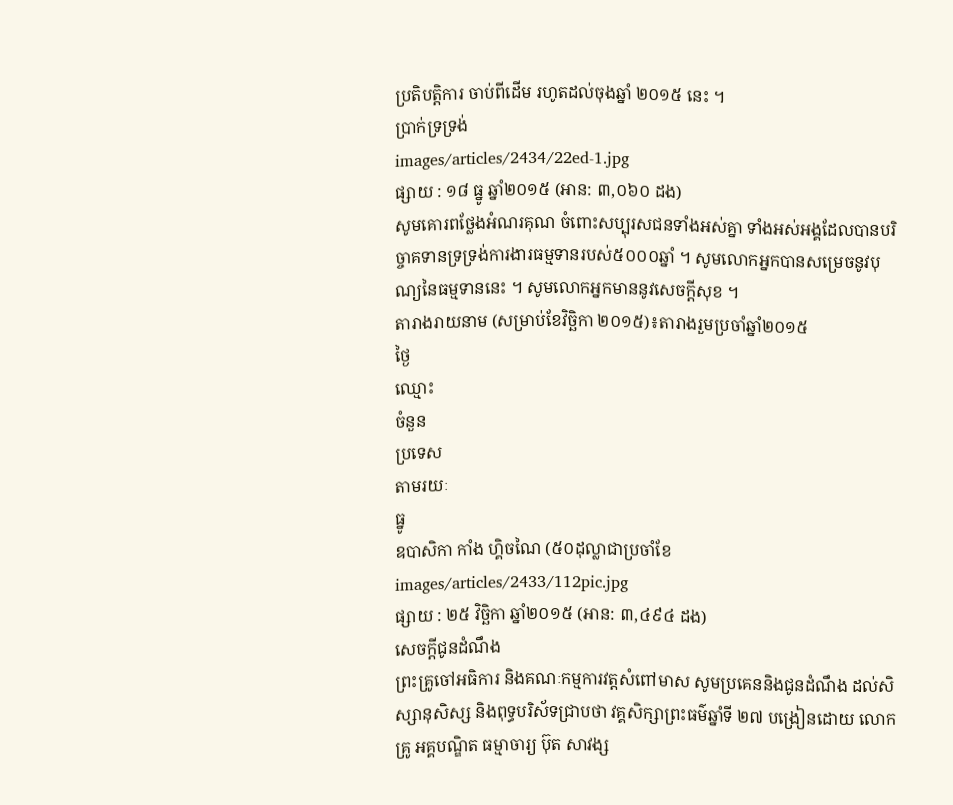ប្រតិបត្តិការ ចាប់ពីដើម រហូតដល់ចុងឆ្នាំ ២០១៥ នេះ ។
ប្រាក់ទ្រទ្រង់
images/articles/2434/22ed-1.jpg
ផ្សាយ : ១៨ ធ្នូ ឆ្នាំ២០១៥ (អាន: ៣,០៦០ ដង)
សូមគោរពថ្លែងអំណរគុណ ចំពោះសប្បុរសជនទាំងអស់គ្នា ទាំងអស់អង្គដែលបានបរិច្ចាគទានទ្រទ្រង់ការងារធម្មទានរបស់៥០០០ឆ្នាំ ។ សូមលោកអ្នកបានសម្រេចនូវបុណ្យនៃធម្មទាននេះ ។ សូមលោកអ្នកមាននូវសេចក្តីសុខ ។
តារាងរាយនាម (សម្រាប់ខែវិច្ឆិកា ២០១៥)៖តារាងរួមប្រចាំឆ្នាំ២០១៥
ថ្ងៃ
ឈ្មោះ
ចំនួន
ប្រទេស
តាមរយៈ
ធ្នូ
ឧបាសិកា កាំង ហ្គិចណៃ (៥០ដុល្លាជាប្រចាំខែ
images/articles/2433/112pic.jpg
ផ្សាយ : ២៥ វិច្ឆិកា ឆ្នាំ២០១៥ (អាន: ៣,៤៩៤ ដង)
សេចក្តីជូនដំណឹង
ព្រះគ្រូចៅអធិការ និងគណៈកម្មការវត្តសំពៅមាស សូមប្រគេននិងជូនដំណឹង ដល់សិស្សានុសិស្ស និងពុទ្ធបរិស័ទជ្រាបថា វគ្គសិក្សាព្រះធម៌ឆ្នាំទី ២៧ បង្រៀនដោយ លោកគ្រូ អគ្គបណ្ឌិត ធម្មាចារ្យ ប៊ុត សាវង្ស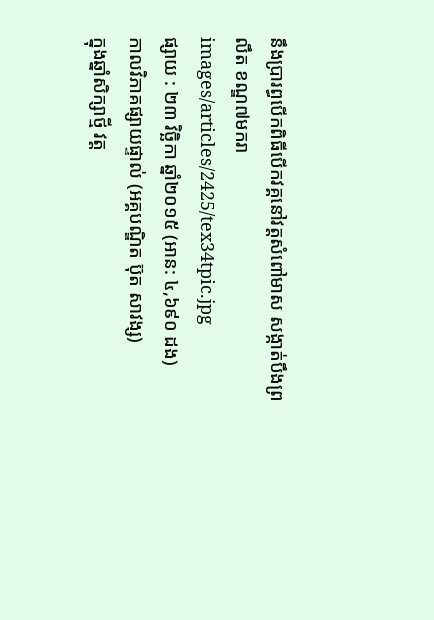នឹងប្រារព្ធបើកពិធីបើកវគ្គនៅវត្តសំពៅមាស សង្កាត់បឹងព្រលឹត ខណ្ឌ៧មករា
images/articles/2425/tex34tpic.jpg
ផ្សាយ : ២៣ វិច្ឆិកា ឆ្នាំ២០១៥ (អាន: ៤,៦៩០ ដង)
កាលវិភាគផ្សាយផ្ទាល់ (អគ្គបណ្ឌិត ប៊ុត សាវង្ស)
ក្នុងឆ្នាំសិក្សាថ្មី វត្ត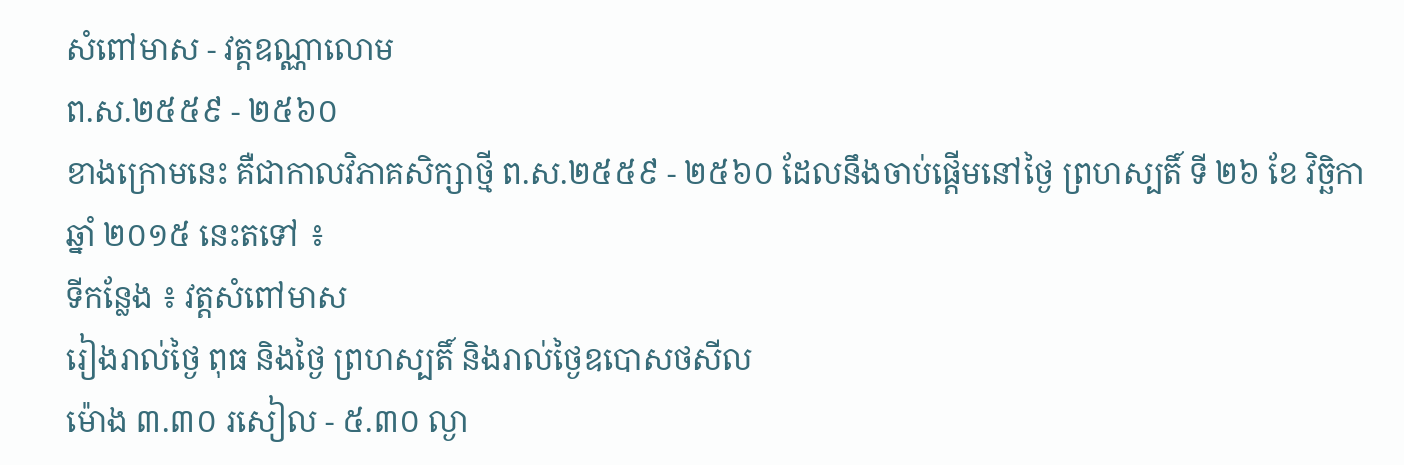សំពៅមាស - វត្តឧណ្ណាលោម
ព.ស.២៥៥៩ - ២៥៦០
ខាងក្រោមនេះ គឺជាកាលវិភាគសិក្សាថ្មី ព.ស.២៥៥៩ - ២៥៦០ ដែលនឹងចាប់ផ្តើមនៅថ្ងៃ ព្រហស្បតិ៍ ទី ២៦ ខែ វិច្ឆិកា ឆ្នាំ ២០១៥ នេះតទៅ ៖
ទីកន្លែង ៖ វត្តសំពៅមាស
រៀងរាល់ថ្ងៃ ពុធ និងថ្ងៃ ព្រហស្បតិ៍ និងរាល់ថ្ងៃឧបោសថសីល
ម៉ោង ៣.៣០ រសៀល - ៥.៣០ ល្ងា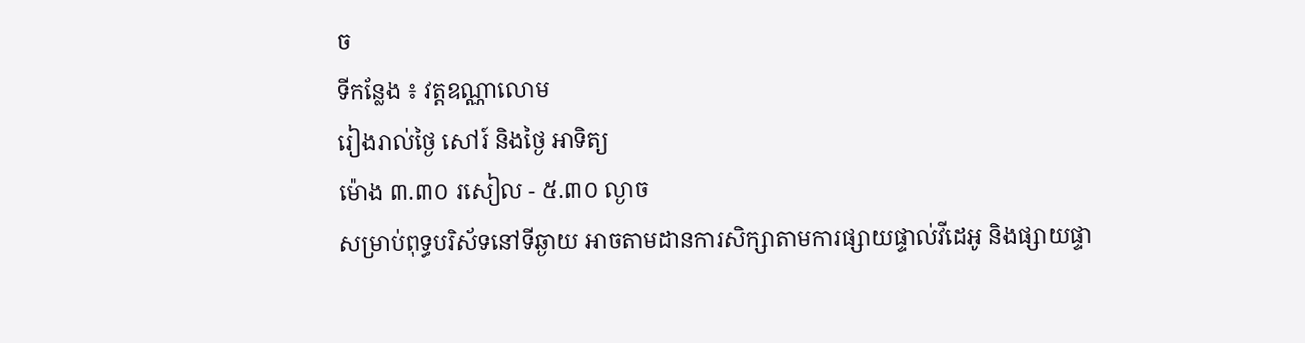ច
ទីកន្លែង ៖ វត្តឧណ្ណាលោម
រៀងរាល់ថ្ងៃ សៅរ៍ និងថ្ងៃ អាទិត្យ
ម៉ោង ៣.៣០ រសៀល - ៥.៣០ ល្ងាច
សម្រាប់ពុទ្ធបរិស័ទនៅទីឆ្ងាយ អាចតាមដានការសិក្សាតាមការផ្សាយផ្ទាល់វីដេអូ និងផ្សាយផ្ទា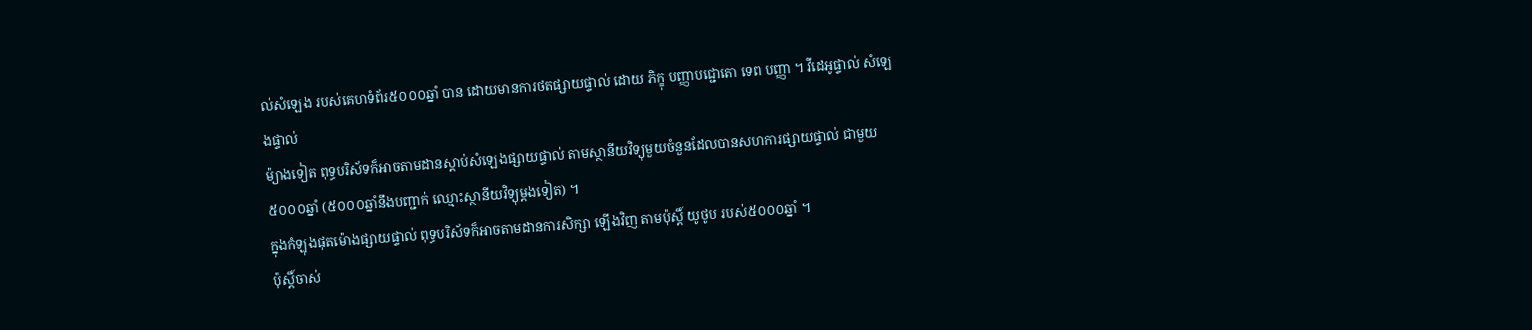ល់សំឡេង របស់គេហទំព័រ៥០០០ឆ្នាំ បាន ដោយមានការថតផ្សាយផ្ទាល់ ដោយ ភិក្ខុ បញ្ញាបជ្ជោតោ ទេព បញ្ញា ។ វីដេអូផ្ទាល់ សំឡេងផ្ទាល់
ម៉្យាងទៀត ពុទ្ធបរិស័ទក៏អាចតាមដានស្តាប់សំឡេងផ្សាយផ្ទាល់ តាមស្ថានីយវិទ្យុមួយចំនួនដែលបានសហការផ្សាយផ្ទាល់ ជាមួយ ៥០០០ឆ្នាំ (៥០០០ឆ្នាំនឹងបញ្ជាក់ ឈ្មោះស្ថានីយវិទ្យុម្តងទៀត) ។
ក្នុងកំឡុងផុតម៉ោងផ្សាយផ្ទាល់ ពុទ្ធបរិស័ទក៏អាចតាមដានការសិក្សា ឡើងវិញ តាមប៉ុស្តិ៍ យូថូប របស់៥០០០ឆ្នាំ ។
ប៉ុស្តិ៍ចាស់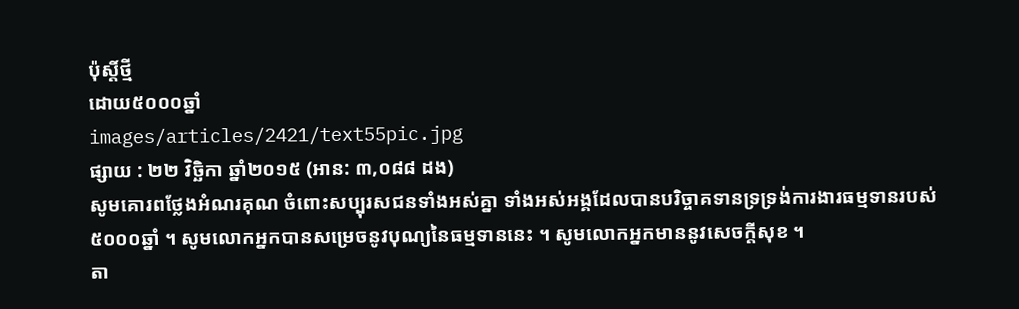ប៉ុស្តិ៍ថ្មី
ដោយ៥០០០ឆ្នាំ
images/articles/2421/text55pic.jpg
ផ្សាយ : ២២ វិច្ឆិកា ឆ្នាំ២០១៥ (អាន: ៣,០៨៨ ដង)
សូមគោរពថ្លែងអំណរគុណ ចំពោះសប្បុរសជនទាំងអស់គ្នា ទាំងអស់អង្គដែលបានបរិច្ចាគទានទ្រទ្រង់ការងារធម្មទានរបស់៥០០០ឆ្នាំ ។ សូមលោកអ្នកបានសម្រេចនូវបុណ្យនៃធម្មទាននេះ ។ សូមលោកអ្នកមាននូវសេចក្តីសុខ ។
តា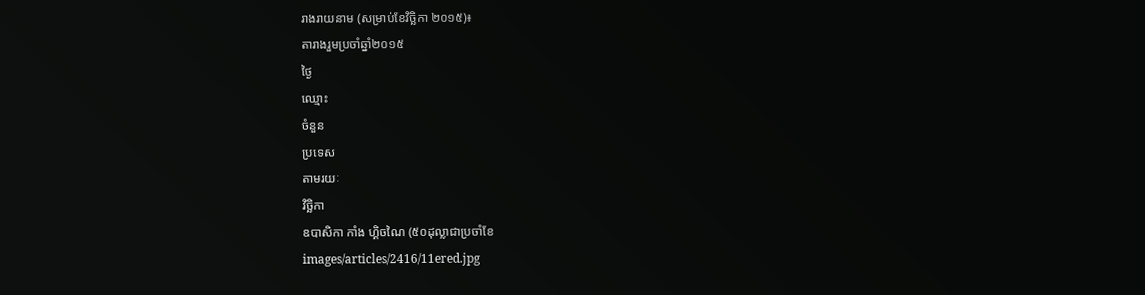រាងរាយនាម (សម្រាប់ខែវិច្ឆិកា ២០១៥)៖
តារាងរួមប្រចាំឆ្នាំ២០១៥
ថ្ងៃ
ឈ្មោះ
ចំនួន
ប្រទេស
តាមរយៈ
វិច្ឆិកា
ឧបាសិកា កាំង ហ្គិចណៃ (៥០ដុល្លាជាប្រចាំខែ
images/articles/2416/11ered.jpg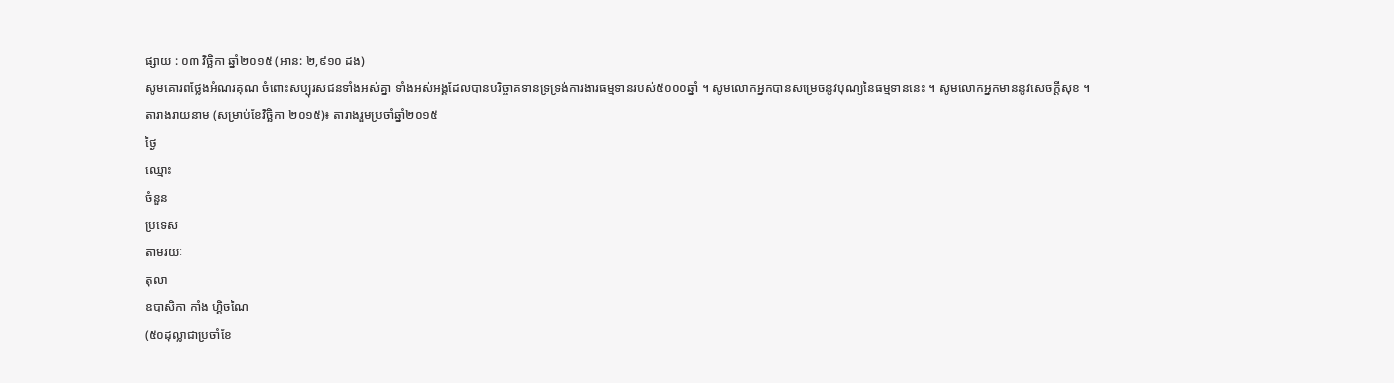ផ្សាយ : ០៣ វិច្ឆិកា ឆ្នាំ២០១៥ (អាន: ២,៩១០ ដង)
សូមគោរពថ្លែងអំណរគុណ ចំពោះសប្បុរសជនទាំងអស់គ្នា ទាំងអស់អង្គដែលបានបរិច្ចាគទានទ្រទ្រង់ការងារធម្មទានរបស់៥០០០ឆ្នាំ ។ សូមលោកអ្នកបានសម្រេចនូវបុណ្យនៃធម្មទាននេះ ។ សូមលោកអ្នកមាននូវសេចក្តីសុខ ។
តារាងរាយនាម (សម្រាប់ខែវិច្ឆិកា ២០១៥)៖ តារាងរួមប្រចាំឆ្នាំ២០១៥
ថ្ងៃ
ឈ្មោះ
ចំនួន
ប្រទេស
តាមរយៈ
តុលា
ឧបាសិកា កាំង ហ្គិចណៃ
(៥០ដុល្លាជាប្រចាំខែ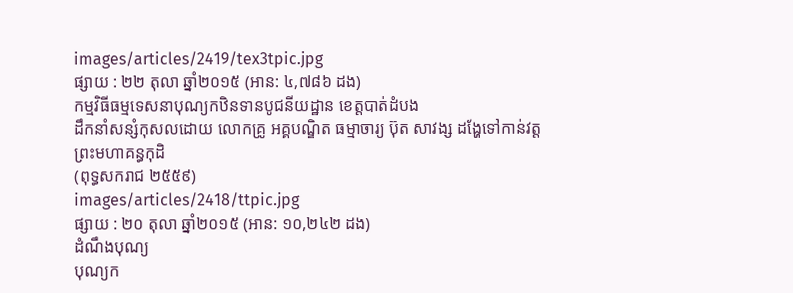images/articles/2419/tex3tpic.jpg
ផ្សាយ : ២២ តុលា ឆ្នាំ២០១៥ (អាន: ៤,៧៨៦ ដង)
កម្មវិធីធម្មទេសនាបុណ្យកឋិនទានបូជនីយដ្ឋាន ខេត្តបាត់ដំបង
ដឹកនាំសន្សំកុសលដោយ លោកគ្រូ អគ្គបណ្ឌិត ធម្មាចារ្យ ប៊ុត សាវង្ស ដង្ហែទៅកាន់វត្តព្រះមហាគន្ធកុដិ
(ពុទ្ធសករាជ ២៥៥៩)
images/articles/2418/ttpic.jpg
ផ្សាយ : ២០ តុលា ឆ្នាំ២០១៥ (អាន: ១០,២៤២ ដង)
ដំណឹងបុណ្យ
បុណ្យក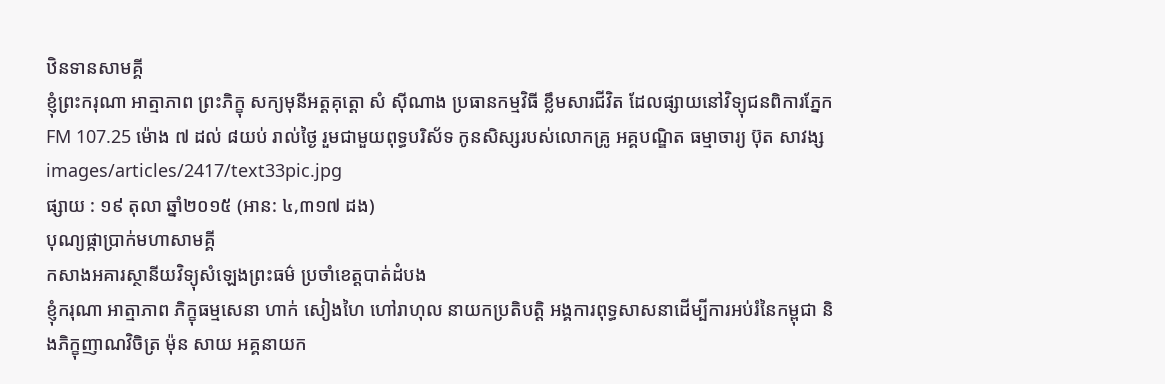ឋិនទានសាមគ្គី
ខ្ញុំព្រះករុណា អាត្មាភាព ព្រះភិក្ខុ សក្យមុនីអត្តគុត្តោ សំ ស៊ីណាង ប្រធានកម្មវិធី ខ្លឹមសារជីវិត ដែលផ្សាយនៅវិទ្យុជនពិការភ្នែក FM 107.25 ម៉ោង ៧ ដល់ ៨យប់ រាល់ថ្ងៃ រួមជាមួយពុទ្ធបរិស័ទ កូនសិស្សរបស់លោកគ្រូ អគ្គបណ្ឌិត ធម្មាចារ្យ ប៊ុត សាវង្ស
images/articles/2417/text33pic.jpg
ផ្សាយ : ១៩ តុលា ឆ្នាំ២០១៥ (អាន: ៤,៣១៧ ដង)
បុណ្យផ្កាប្រាក់មហាសាមគ្គី
កសាងអគារស្ថានីយវិទ្យុសំឡេងព្រះធម៌ ប្រចាំខេត្តបាត់ដំបង
ខ្ញុំករុណា អាត្មាភាព ភិក្ខុធម្មសេនា ហាក់ សៀងហៃ ហៅរាហុល នាយកប្រតិបត្តិ អង្គការពុទ្ធសាសនាដើម្បីការអប់រំនៃកម្ពុជា និងភិក្ខុញាណវិចិត្រ ម៉ុន សាយ អគ្គនាយក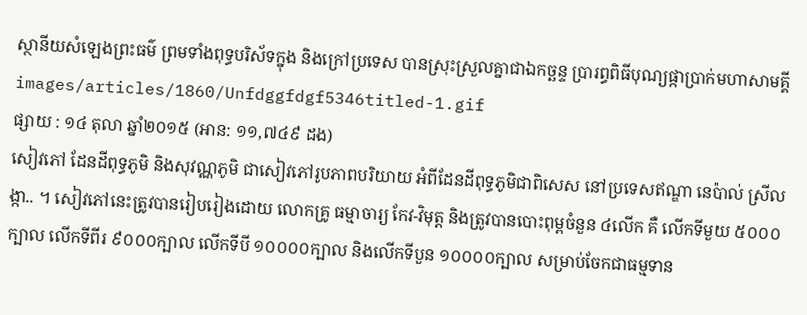ស្ថានីយសំឡេងព្រះធម៌ ព្រមទាំងពុទ្ធបរិស័ទក្នុង និងក្រៅប្រទេស បានស្រុះស្រួលគ្នាជាឯកច្ឆន្ទ ប្រារព្ធពិធីបុណ្យផ្កាប្រាក់មហាសាមគ្គី
images/articles/1860/Unfdggfdgf5346titled-1.gif
ផ្សាយ : ១៤ តុលា ឆ្នាំ២០១៥ (អាន: ១១,៧៤៩ ដង)
សៀវភៅ ដែនដីពុទ្ធភូមិ និងសុវណ្ណភូមិ ជាសៀវភៅរូបភាពបរិយាយ អំពីដែនដីពុទ្ធភូមិជាពិសេស នៅប្រទេសឥណ្ឌា នេប៉ាល់ ស្រីលង្កា.. ។ សៀវភៅនេះត្រូវបានរៀបរៀងដោយ លោកគ្រូ ធម្មាចារ្យ កែវ-វិមុត្ត និងត្រូវបានបោះពុម្ពចំនួន ៤លើក គឺ លើកទីមួយ ៥០០០ក្បាល លើកទីពីរ ៩០០០ក្បាល លើកទីបី ១០០០០ក្បាល និងលើកទីបួន ១០០០០ក្បាល សម្រាប់ចែកជាធម្មទាន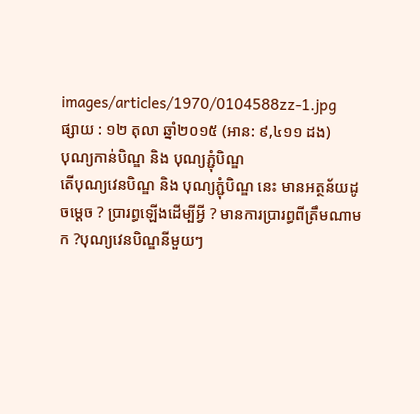images/articles/1970/0104588zz-1.jpg
ផ្សាយ : ១២ តុលា ឆ្នាំ២០១៥ (អាន: ៩,៤១១ ដង)
បុណ្យកាន់បិណ្ឌ និង បុណ្យភ្ជុំបិណ្ឌ
តើបុណ្យវេនបិណ្ឌ និង បុណ្យភ្ជុំបិណ្ឌ នេះ មានអត្ថន័យដូចម្តេច ? ប្រារព្ធឡើងដើម្បីអ្វី ? មានការប្រារព្ធពីត្រឹមណាមក ?បុណ្យវេនបិណ្ឌនីមួយៗ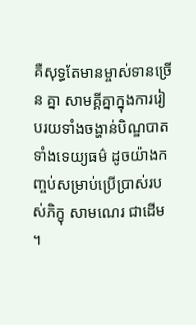គឺសុទ្ធតែមានម្ចាស់ទានច្រើន គ្នា សាមគ្គីគ្នាក្នុងការរៀបរយទាំងចង្ហាន់បិណ្ឌបាត ទាំងទេយ្យធម៌ ដូចយ៉ាងកញ្ចប់សម្រាប់ប្រើប្រាស់របស់ភិក្ខុ សាមណេរ ជាដើម ។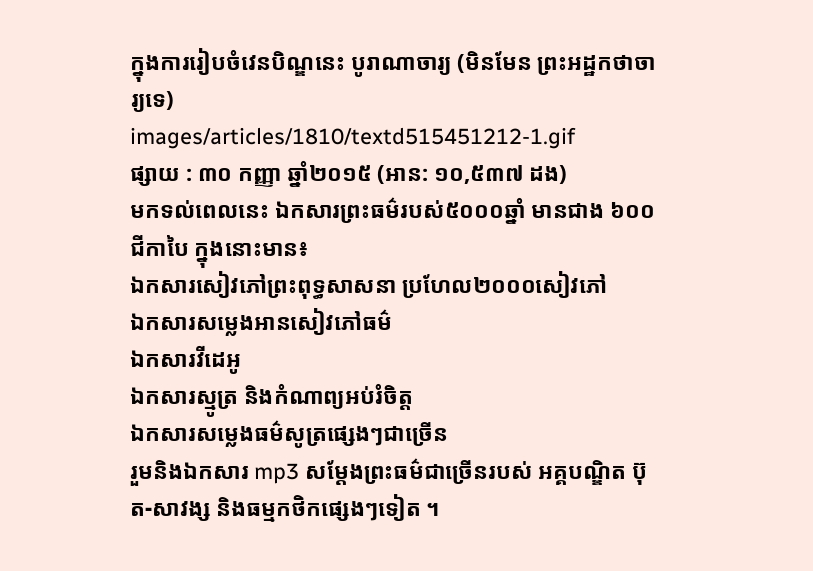ក្នុងការរៀបចំវេនបិណ្ឌនេះ បូរាណាចារ្យ (មិនមែន ព្រះអដ្ឋកថាចារ្យទេ)
images/articles/1810/textd515451212-1.gif
ផ្សាយ : ៣០ កញ្ញា ឆ្នាំ២០១៥ (អាន: ១០,៥៣៧ ដង)
មកទល់ពេលនេះ ឯកសារព្រះធម៌របស់៥០០០ឆ្នាំ មានជាង ៦០០ជីកាបៃ ក្នុងនោះមាន៖
ឯកសារសៀវភៅព្រះពុទ្ធសាសនា ប្រហែល២០០០សៀវភៅ
ឯកសារសម្លេងអានសៀវភៅធម៌
ឯកសារវីដេអូ
ឯកសារស្មូត្រ និងកំណាព្យអប់រំចិត្ត
ឯកសារសម្លេងធម៌សូត្រផ្សេងៗជាច្រើន
រួមនិងឯកសារ mp3 សម្តែងព្រះធម៌ជាច្រើនរបស់ អគ្គបណ្ឌិត ប៊ុត-សាវង្ស និងធម្មកថិកផ្សេងៗទៀត ។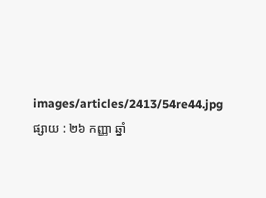images/articles/2413/54re44.jpg
ផ្សាយ : ២៦ កញ្ញា ឆ្នាំ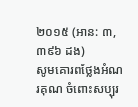២០១៥ (អាន: ៣,៣៩៦ ដង)
សូមគោរពថ្លែងអំណរគុណ ចំពោះសប្បុរ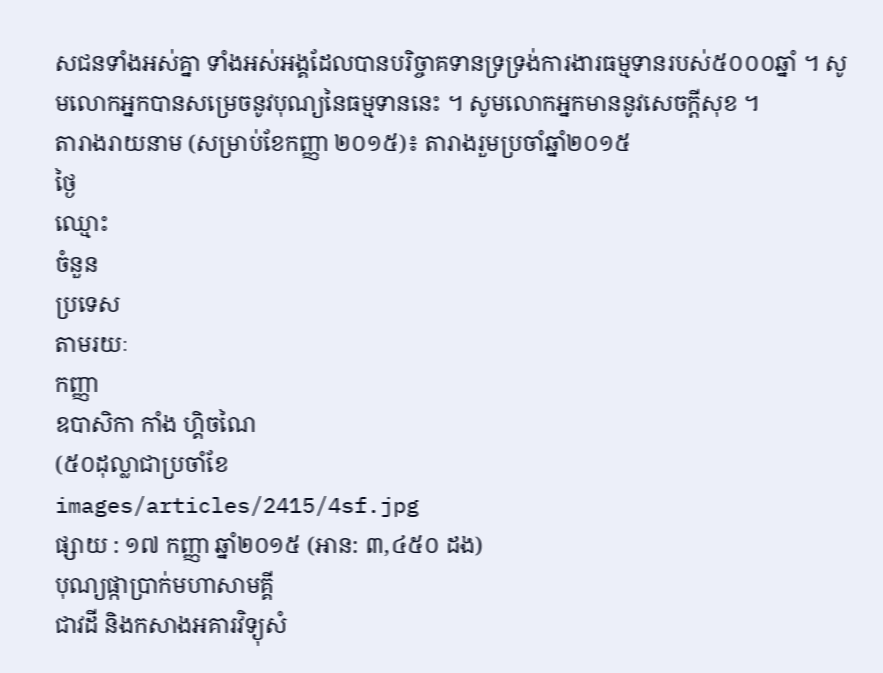សជនទាំងអស់គ្នា ទាំងអស់អង្គដែលបានបរិច្ចាគទានទ្រទ្រង់ការងារធម្មទានរបស់៥០០០ឆ្នាំ ។ សូមលោកអ្នកបានសម្រេចនូវបុណ្យនៃធម្មទាននេះ ។ សូមលោកអ្នកមាននូវសេចក្តីសុខ ។
តារាងរាយនាម (សម្រាប់ខែកញ្ញា ២០១៥)៖ តារាងរួមប្រចាំឆ្នាំ២០១៥
ថ្ងៃ
ឈ្មោះ
ចំនួន
ប្រទេស
តាមរយៈ
កញ្ញា
ឧបាសិកា កាំង ហ្គិចណៃ
(៥០ដុល្លាជាប្រចាំខែ
images/articles/2415/4sf.jpg
ផ្សាយ : ១៧ កញ្ញា ឆ្នាំ២០១៥ (អាន: ៣,៤៥០ ដង)
បុណ្យផ្កាប្រាក់មហាសាមគ្គី
ជាវដី និងកសាងអគារវិទ្យុសំ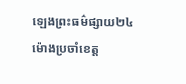ឡេងព្រះធម៌ផ្សាយ២៤ម៉ោងប្រចាំខេត្ត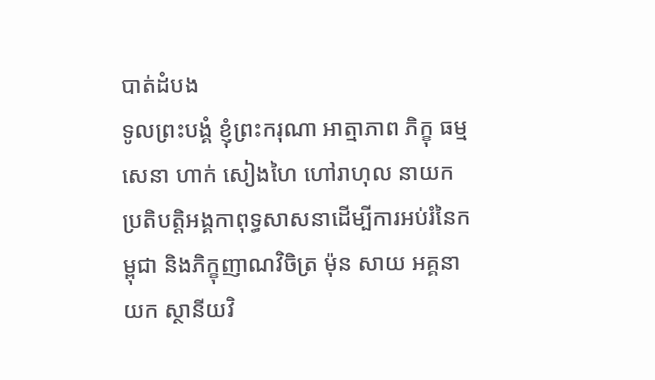បាត់ដំបង
ទូលព្រះបង្គំ ខ្ញុំព្រះករុណា អាត្មាភាព ភិក្ខុ ធម្មសេនា ហាក់ សៀងហៃ ហៅរាហុល នាយកប្រតិបត្តិអង្គកាពុទ្ធសាសនាដើម្បីការអប់រំនៃកម្ពុជា និងភិក្ខុញាណវិចិត្រ ម៉ុន សាយ អគ្គនាយក ស្ថានីយវិ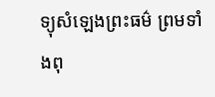ទ្យុសំឡេងព្រះធម៌ ព្រមទាំងពុ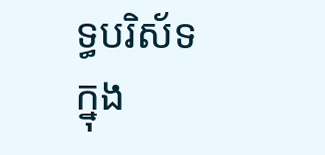ទ្ធបរិស័ទក្នុង